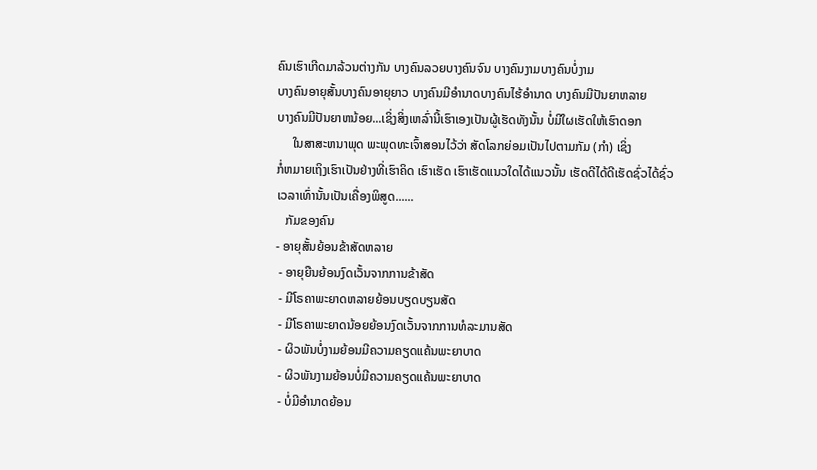ຄົນເຮົາເກີດມາລ້ວນຕ່າງກັນ ບາງຄົນລວຍບາງຄົນຈົນ ບາງຄົນງາມບາງຄົນບໍ່ງາມ
ບາງຄົນອາຍຸສັ້ນບາງຄົນອາຍຸຍາວ ບາງຄົນມີອຳນາດບາງຄົນໄຮ້ອຳນາດ ບາງຄົນມີປັນຍາຫລາຍ
ບາງຄົນມີປັນຍາຫນ້ອຍ...ເຊິ່ງສິ່ງເຫລົ່ານີ້ເຮົາເອງເປັນຜູ້ເຮັດທັງນັ້ນ ບໍ່ມີໃຜເຮັດໃຫ້ເຮົາດອກ
     ໃນສາສະຫນາພຸດ ພະພຸດທະເຈົ້າສອນໄວ້ວ່າ ສັດໂລກຍ່ອມເປັນໄປຕາມກັມ (ກໍາ) ເຊິ່ງ
ກໍ່ຫມາຍເຖິງເຮົາເປັນຢ່າງທີ່ເຮົາຄິດ ເຮົາເຮັດ ເຮົາເຮັດແນວໃດໄດ້ແນວນັ້ນ ເຮັດດີໄດ້ດີເຮັດຊົ່ວໄດ້ຊົ່ວ
ເວລາເທົ່ານັ້ນເປັນເຄື່ອງພິສູດ......
   ກັມຂອງຄົນ
- ອາຍຸສັ້ນຍ້ອນຂ້າສັດຫລາຍ
 - ອາຍຸຍືນຍ້ອນງົດເວັ້ນຈາກການຂ້າສັດ
 - ມີໂຣຄາພະຍາດຫລາຍຍ້ອນບຽດບຽນສັດ
 - ມີໂຣຄາພະຍາດນ້ອຍຍ້ອນງົດເວັ້ນຈາກການທໍລະມານສັດ
 - ຜິວພັນບໍ່ງາມຍ້ອນມີຄວາມຄຽດແຄ້ນພະຍາບາດ
 - ຜິວພັນງາມຍ້ອນບໍ່ມີຄວາມຄຽດແຄ້ນພະຍາບາດ
 - ບໍ່ມີອຳນາດຍ້ອນ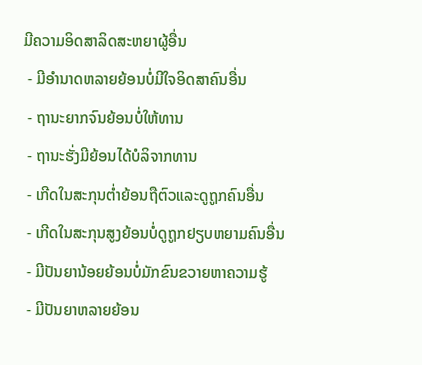ມີຄວາມອິດສາລິດສະຫຍາຜູ້ອື່ນ
 - ມີອຳນາດຫລາຍຍ້ອນບໍ່ມີໃຈອິດສາຄົນອື່ນ
 - ຖານະຍາກຈົນຍ້ອນບໍ່ໃຫ້ທານ
 - ຖານະຮັ່ງມີຍ້ອນໄດ້ບໍລິຈາກທານ
 - ເກີດໃນສະກຸນຕ່ຳຍ້ອນຖືຕົວແລະດູຖູກຄົນອື່ນ
 - ເກີດໃນສະກຸນສູງຍ້ອນບໍ່ດູຖູກຢຽບຫຍາມຄົນອື່ນ
 - ມີປັນຍານ້ອຍຍ້ອນບໍ່ມັກຂົນຂວາຍຫາຄວາມຮູ້
 - ມີປັນຍາຫລາຍຍ້ອນ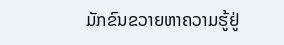ມັກຂົນຂວາຍຫາຄວາມຮູ້ຢູ່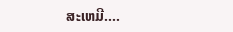ສະເຫມີ....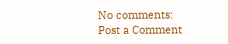No comments:
Post a Comment